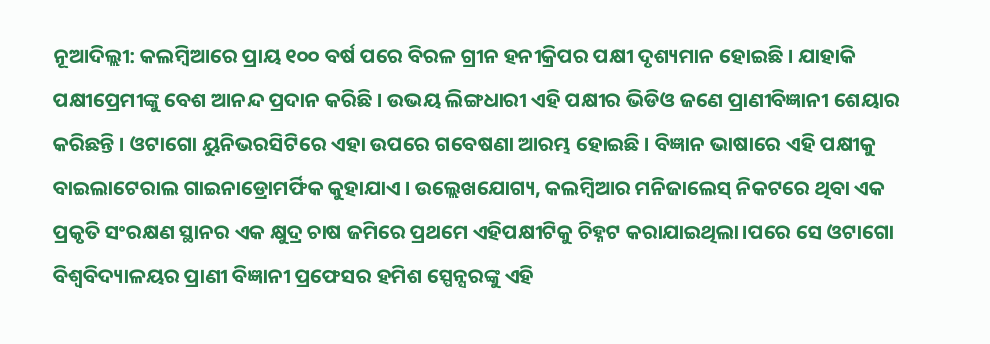ନୂଆଦିଲ୍ଲୀ: କଲମ୍ବିଆରେ ପ୍ରାୟ ୧୦୦ ବର୍ଷ ପରେ ବିରଳ ଗ୍ରୀନ ହନୀକ୍ରିପର ପକ୍ଷୀ ଦୃଶ୍ୟମାନ ହୋଇଛି । ଯାହାକି ପକ୍ଷୀପ୍ରେମୀଙ୍କୁ ବେଶ ଆନନ୍ଦ ପ୍ରଦାନ କରିଛି । ଉଭୟ ଲିଙ୍ଗଧାରୀ ଏହି ପକ୍ଷୀର ଭିଡିଓ ଜଣେ ପ୍ରାଣୀବିଜ୍ଞାନୀ ଶେୟାର କରିଛନ୍ତି । ଓଟାଗୋ ୟୁନିଭରସିଟିରେ ଏହା ଉପରେ ଗବେଷଣା ଆରମ୍ଭ ହୋଇଛି । ବିଜ୍ଞାନ ଭାଷାରେ ଏହି ପକ୍ଷୀକୁ ବାଇଲାଟେରାଲ ଗାଇନାଡ୍ରୋମର୍ଫିକ କୁହାଯାଏ । ଉଲ୍ଲେଖଯୋଗ୍ୟ, କଲମ୍ବିଆର ମନିଜାଲେସ୍ ନିକଟରେ ଥିବା ଏକ ପ୍ରକୃତି ସଂରକ୍ଷଣ ସ୍ଥାନର ଏକ କ୍ଷୁଦ୍ର ଚାଷ ଜମିରେ ପ୍ରଥମେ ଏହିପକ୍ଷୀଟିକୁ ଚିହ୍ନଟ କରାଯାଇଥିଲା।ପରେ ସେ ଓଟାଗୋ ବିଶ୍ୱବିଦ୍ୟାଳୟର ପ୍ରାଣୀ ବିଜ୍ଞାନୀ ପ୍ରଫେସର ହମିଶ ସ୍ପେନ୍ସରଙ୍କୁ ଏହି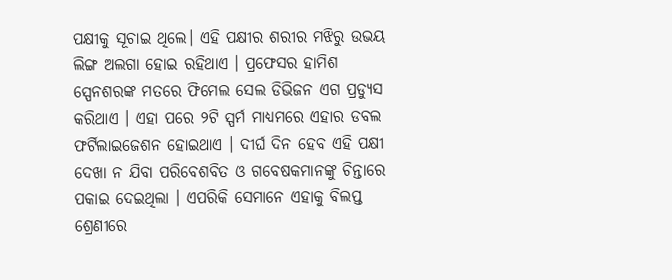ପକ୍ଷୀକୁ ସୂଚାଇ ଥିଲେ। ଏହି ପକ୍ଷୀର ଶରୀର ମଝିରୁ ଉଭୟ ଲିଙ୍ଗ ଅଲଗା ହୋଇ ରହିଥାଏ । ପ୍ରଫେସର ହାମିଶ ସ୍ପେନଶରଙ୍କ ମତରେ ଫିମେଲ ସେଲ ଡିଭିଜନ ଏଗ ପ୍ରଡ୍ୟୁସ କରିଥାଏ । ଏହା ପରେ ୨ଟି ସ୍ପର୍ମ ମାଧ୍ୟମରେ ଏହାର ଡବଲ ଫର୍ଟିଲାଇଜେଶନ ହୋଇଥାଏ । ଦୀର୍ଘ ଦିନ ହେବ ଏହି ପକ୍ଷୀ ଦେଖା ନ ଯିବା ପରିବେଶବିତ ଓ ଗବେଷକମାନଙ୍କୁ ଚିନ୍ତାରେ ପକାଇ ଦେଇଥିଲା । ଏପରିକି ସେମାନେ ଏହାକୁ ବିଲପ୍ତ ଶ୍ରେଣୀରେ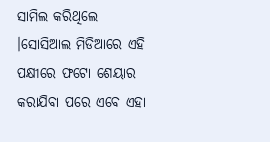ସାମିଲ କରିଥିଲେ ।ସୋସିଆଲ ମିଡିଆରେ ଏହି ପକ୍ଷୀରେ ଫଟୋ ଶେୟାର କରାଯିବା ପରେ ଏବେ ଏହା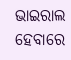ଭାଇରାଲ ହେବାରେ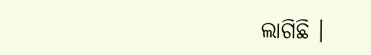ଲାଗିଛି ।